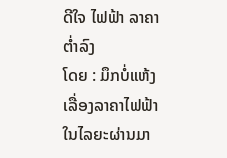ດີໃຈ ໄຟຟ້າ ລາຄາຕໍ່າລົງ
ໂດຍ : ມຶກບໍ່ແຫ້ງ
ເລື່ອງລາຄາໄຟຟ້າ ໃນໄລຍະຜ່ານມາ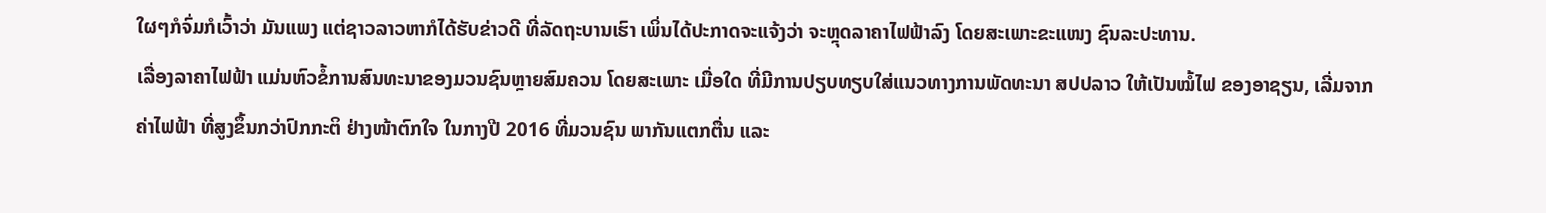ໃຜໆກໍຈົ່ມກໍເວົ້າວ່າ ມັນແພງ ແຕ່ຊາວລາວຫາກໍໄດ້ຮັບຂ່າວດີ ທີ່ລັດຖະບານເຮົາ ເພິ່ນໄດ້ປະກາດຈະແຈ້ງວ່າ ຈະຫຼຸດລາຄາໄຟຟ້າລົງ ໂດຍສະເພາະຂະແໜງ ຊົນລະປະທານ.
ເລື່ອງລາຄາໄຟຟ້າ ແມ່ນຫົວຂໍ້ການສົນທະນາຂອງມວນຊົນຫຼາຍສົມຄວນ ໂດຍສະເພາະ ເມື່ອໃດ ທີ່ມີການປຽບທຽບໃສ່ແນວທາງການພັດທະນາ ສປປລາວ ໃຫ້ເປັນໝໍ້ໄຟ ຂອງອາຊຽນ, ເລີ່ມຈາກ ຄ່າໄຟຟ້າ ທີ່ສູງຂຶ້ນກວ່າປົກກະຕິ ຢ່າງໜ້າຕົກໃຈ ໃນກາງປີ 2016 ທີ່ມວນຊົນ ພາກັນແຕກຕື່ນ ແລະ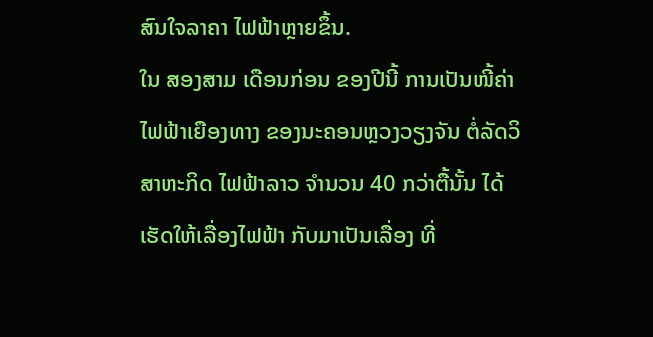ສົນໃຈລາຄາ ໄຟຟ້າຫຼາຍຂຶ້ນ.
ໃນ ສອງສາມ ເດືອນກ່ອນ ຂອງປີນີ້ ການເປັນໜີ້ຄ່າໄຟຟ້າເຍືອງທາງ ຂອງນະຄອນຫຼວງວຽງຈັນ ຕໍ່ລັດວິສາຫະກິດ ໄຟຟ້າລາວ ຈຳນວນ 40 ກວ່າຕື້ນັ້ນ ໄດ້ເຮັດໃຫ້ເລື່ອງໄຟຟ້າ ກັບມາເປັນເລື່ອງ ທີ່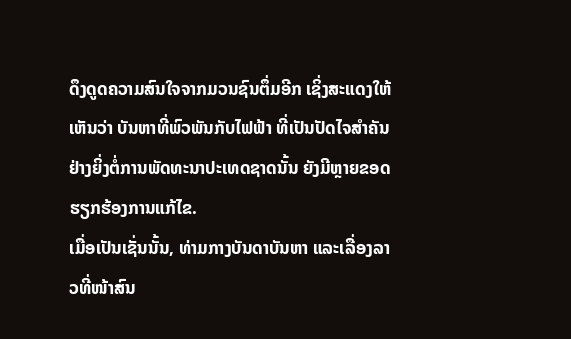ດຶງດູດຄວາມສົນໃຈຈາກມວນຊົນຕຶ່ມອີກ ເຊິ່ງສະແດງໃຫ້ເຫັນວ່າ ບັນຫາທີ່ພົວພັນກັບໄຟຟ້າ ທີ່ເປັນປັດໄຈສຳຄັນຢ່າງຍິ່ງຕໍ່ການພັດທະນາປະເທດຊາດນັ້ນ ຍັງມີຫຼາຍຂອດຮຽກຮ້ອງການແກ້ໄຂ.
ເມື່ອເປັນເຊັ່ນນັ້ນ, ທ່າມກາງບັນດາບັນຫາ ແລະເລື່ອງລາວທີ່ໜ້າສົນ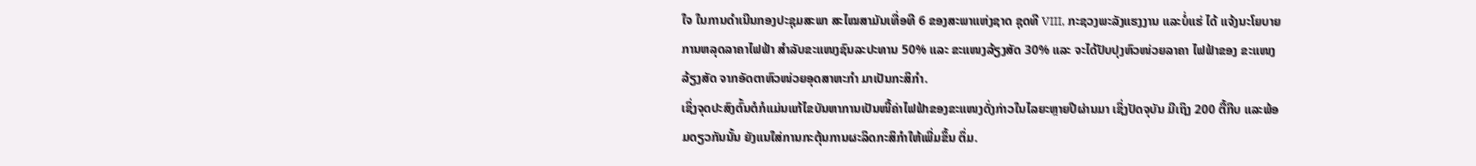ໃຈ ໃນການດຳເນີນກອງປະຊຸມສະພາ ສະໄໝສາມັນເທື່ອທີ 6 ຂອງສະພາແຫ່ງຊາດ ຊຸດທີ VIII, ກະຊວງພະລັງແຮງງານ ແລະບໍ່ແຮ່ ໄດ້ ແຈ້ງນະໂຍບາຍ ການຫລຸດລາຄາໄຟຟ້າ ສຳລັບຂະແໜງຊົນລະປະທານ 50% ແລະ ຂະແໜງລ້ຽງສັດ 30% ແລະ ຈະໄດ້ປັບປຸງຫົວໜ່ວຍລາຄາ ໄຟຟ້າຂອງ ຂະແໜງລ້ຽງສັດ ຈາກອັດຕາຫົວໜ່ວຍອຸດສາຫະກຳ ມາເປັນກະສິກຳ.
ເຊິ່ງຈຸດປະສົງຕົ້ນຕໍກໍແມ່ນແກ້ໄຂບັນຫາການເປັນໜີ້ຄ່າໄຟຟ້າຂອງຂະແໜງດັ່ງກ່າວໃນໄລຍະຫຼາຍປີຜ່ານມາ ເຊິ່ງປັດຈຸບັນ ມີເຖິງ 200 ຕື້ກີບ ແລະພ້ອມດຽວກັນນັ້ນ ຍັງແນໃສ່ການກະຕຸ້ນການຜະລິດກະສິກຳໃຫ້ເພີ່ມຂຶ້ນ ຕຶ່ມ.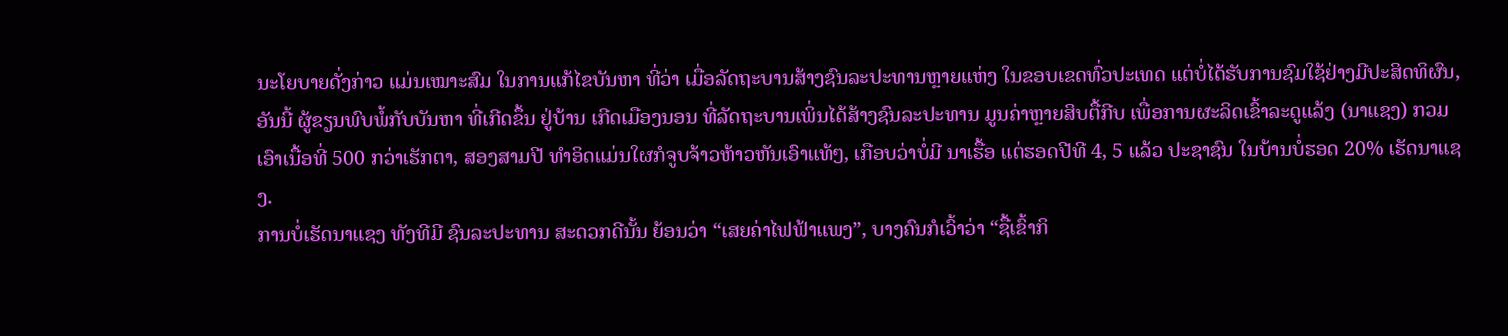ນະໂຍບາຍດັ່ງກ່າວ ແມ່ນເໝາະສົມ ໃນການແກ້ໄຂບັນຫາ ທີ່ວ່າ ເມື່ອລັດຖະບານສ້າງຊົນລະປະທານຫຼາຍແຫ່ງ ໃນຂອບເຂດທົ່ວປະເທດ ແຕ່ບໍ່ໄດ້ຮັບການຊົມໃຊ້ຢ່າງມີປະສິດທິຜົນ, ອັນນີ້ ຜູ້ຂຽນພົບພໍ້ກັບບັນຫາ ທີ່ເກີດຂຶ້ນ ຢູ່ບ້ານ ເກີດເມືອງນອນ ທີ່ລັດຖະບານເພິ່ນໄດ້ສ້າງຊົນລະປະທານ ມູນຄ່າຫຼາຍສິບຕື້ກີບ ເພື່ອການຜະລິດເຂົ້າລະດູແລ້ງ (ນາແຊງ) ກວມເອົາເນື້ອທີ່ 500 ກວ່າເຮັກຕາ, ສອງສາມປີ ທຳອິດແມ່ນໃຜກໍຈູບຈ້າວຫ້າວຫັນເອົາແທ້ໆ, ເກືອບວ່າບໍ່ມີ ນາເຮື້ອ ແຕ່ຮອດປີທີ 4, 5 ແລ້ວ ປະຊາຊົນ ໃນບ້ານບໍ່ຮອດ 20% ເຮັດນາແຊງ.
ການບໍ່ເຮັດນາແຊງ ທັງທີມີ ຊົນລະປະທານ ສະດວກດີນັ້ນ ຍ້ອນວ່າ “ເສຍຄ່າໄຟຟ້າແພງ”, ບາງຄົນກໍເວົ້າວ່າ “ຊື້ເຂົ້າກິ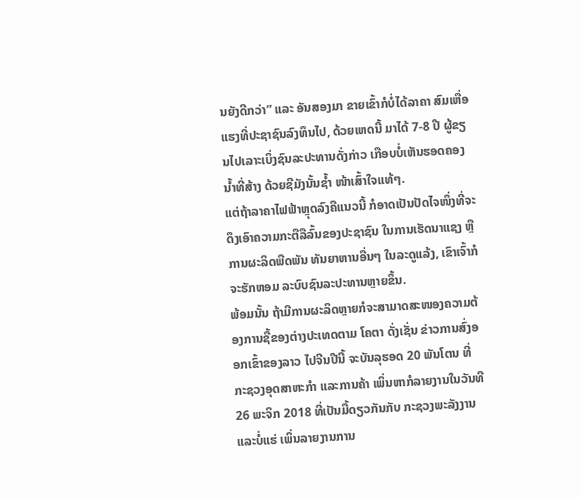ນຍັງດີກວ່າ” ແລະ ອັນສອງມາ ຂາຍເຂົ້າກໍບໍ່ໄດ້ລາຄາ ສົມເຫື່ອແຮງທີ່ປະຊາຊົນລົງທຶນໄປ, ດ້ວຍເຫດນີ້ ມາໄດ້ 7-8 ປີ ຜູ້ຂຽນໄປເລາະເບິ່ງຊົນລະປະທານດັ່ງກ່າວ ເກືອບບໍ່ເຫັນຮອດຄອງນໍ້າທີ່ສ້າງ ດ້ວຍຊີມັງນັ້ນຊໍ້າ ໜ້າເສົ້າໃຈແທ້ໆ.
ແຕ່ຖ້າລາຄາໄຟຟ້າຫຼຸດລົງຄືແນວນີ້ ກໍອາດເປັນປັດໄຈໜຶ່ງທີ່ຈະດຶງເອົາຄວາມກະຕືລືລົ້ນຂອງປະຊາຊົນ ໃນການເຮັດນາແຊງ ຫຼື ການຜະລິດພືດພັນ ທັນຍາຫານອື່ນໆ ໃນລະດູແລ້ງ, ເຂົາເຈົ້າກໍຈະຮັກຫອມ ລະບົບຊົນລະປະທານຫຼາຍຂຶ້ນ.
ພ້ອມນັ້ນ ຖ້າມີການຜະລິດຫຼາຍກໍຈະສາມາດສະໜອງຄວາມຕ້ອງການຊື້ຂອງຕ່າງປະເທດຕາມ ໂຄຕາ ດັ່ງເຊັ່ນ ຂ່າວການສົ່ງອອກເຂົ້າຂອງລາວ ໄປຈີນປີນີ້ ຈະບັນລຸຮອດ 20 ພັນໂຕນ ທີ່ ກະຊວງອຸດສາຫະກຳ ແລະການຄ້າ ເພິ່ນຫາກໍລາຍງານໃນວັນທີ 26 ພະຈິກ 2018 ທີ່ເປັນມື້ດຽວກັນກັບ ກະຊວງພະລັງງານ ແລະບໍ່ແຮ່ ເພິ່ນລາຍງານການ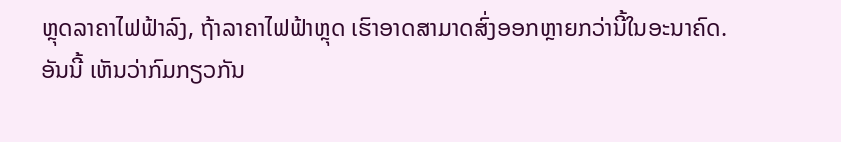ຫຼຸດລາຄາໄຟຟ້າລົງ, ຖ້າລາຄາໄຟຟ້າຫຼຸດ ເຮົາອາດສາມາດສົ່ງອອກຫຼາຍກວ່ານີ້ໃນອະນາຄົດ.
ອັນນີ້ ເຫັນວ່າກົມກຽວກັນ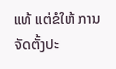ແທ້ ແຕ່ຂໍໃຫ້ ການຈັດຕັ້ງປະ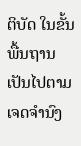ຕິບັດ ໃນຂັ້ນພື້ນຖານ ເປັນໄປຕາມເຈດຈຳນົງ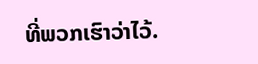ທີ່ພວກເຮົາວ່າໄວ້.